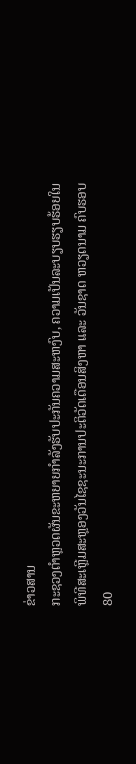ຂ່າວສານ
ກະຊວງຕຳຫຼວດຜັນຂະຫຍາຍກຳລັງຮັບປະກັນຄວາມສະຫງົບ, ຄວາມເປັນລະບຽບຮຽບຮ້ອຍໃນພິທີສະເຫຼີມສະຫຼອງວັນໄຊຊະນະການປະຕິວັດເດືອນສິງຫາ ແລະ ວັນຊາດ ຫວຽດນາມ ຄົບຮອບ 80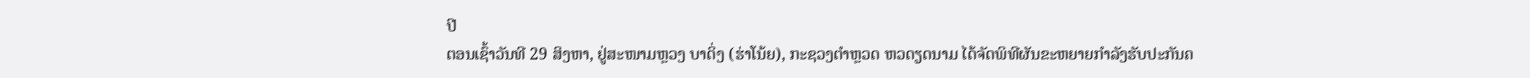ປີ
ຕອນເຊົ້າວັນທີ 29 ສິງຫາ, ຢູ່ສະໜາມຫຼວງ ບາດິ່ງ (ຮ່າໂນ້ຍ), ກະຊວງຕຳຫຼວດ ຫວດຽດນາມ ໄດ້ຈັດພິທີຜັນຂະຫຍາຍກຳລັງຮັບປະກັນຄ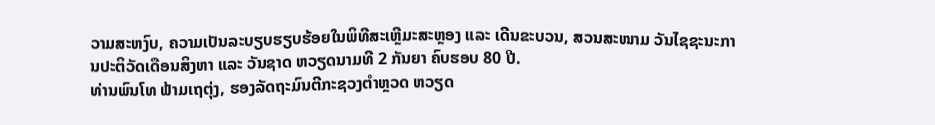ວາມສະຫງົບ, ຄວາມເປັນລະບຽບຮຽບຮ້ອຍໃນພິທີສະເຫຼີມະສະຫຼອງ ແລະ ເດີນຂະບວນ, ສວນສະໜາມ ວັນໄຊຊະນະການປະຕິວັດເດືອນສິງຫາ ແລະ ວັນຊາດ ຫວຽດນາມທີ 2 ກັນຍາ ຄົບຮອບ 80 ປີ.
ທ່ານພົນໂທ ຟ້າມເຖຕຸ່ງ, ຮອງລັດຖະມົນຕີກະຊວງຕຳຫຼວດ ຫວຽດ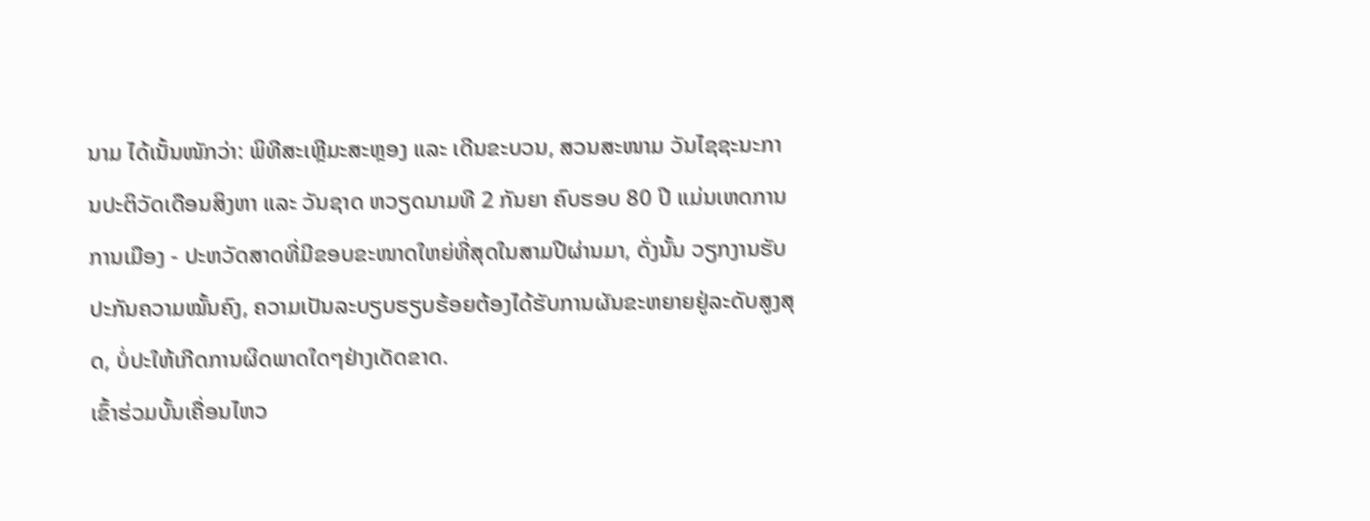ນາມ ໄດ້ເນັ້ນໜັກວ່າ: ພິທີສະເຫຼີມະສະຫຼອງ ແລະ ເດີນຂະບວນ, ສວນສະໜາມ ວັນໄຊຊະນະການປະຕິວັດເດືອນສິງຫາ ແລະ ວັນຊາດ ຫວຽດນາມທີ 2 ກັນຍາ ຄົບຮອບ 80 ປີ ແມ່ນເຫດການການເມືອງ - ປະຫວັດສາດທີ່ມີຂອບຂະໜາດໃຫຍ່ທີ່ສຸດໃນສາມປີຜ່ານມາ, ດັ່ງນັ້ນ ວຽກງານຮັບປະກັນຄວາມໝັ້ນຄົງ, ຄວາມເປັນລະບຽບຮຽບຮ້ອຍຕ້ອງໄດ້ຮັບການຜັນຂະຫຍາຍຢູ່ລະດັບສູງສຸດ, ບໍ່ປະໃຫ້ເກີດການຜິດພາດໃດໆຢ່າງເດັດຂາດ.
ເຂົ້າຮ່ວມບັ້ນເຄື່ອນໄຫວ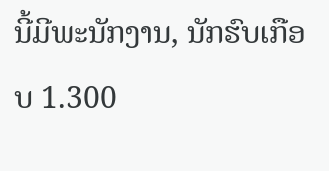ນີ້ມີພະນັກງານ, ນັກຮົບເກືອບ 1.300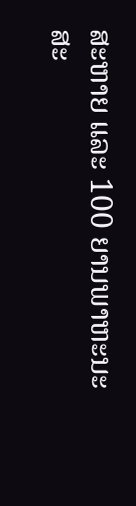ສະຫາຍ ແລະ 100 ຍານພາຫະນະສະ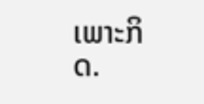ເພາະກິດ.